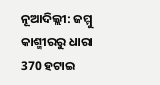ନୂଆଦିଲ୍ଲୀ: ଜମ୍ମୁ କାଶ୍ମୀରରୁ ଧାରା 370 ହଟାଇ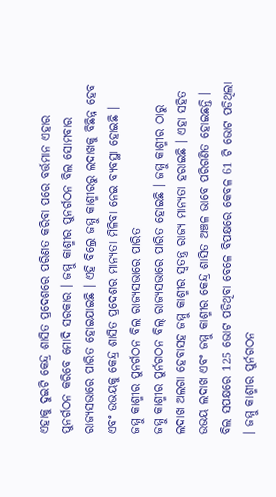ଏହାକୁ ଦୁଇଟି କେନ୍ଦ୍ର ଶାସିତ ପ୍ରଦେଶରେ ପରିଣତ କରିବା ପରେ ବର୍ତ୍ତମାନ ଏହାର ପୁନର୍ଗଠନ କରିବେ ମୋଦି ସରକାର । ଜମ୍ମୁ କାଶ୍ମୀର ପୁନର୍ଗଠନ ବିଲ ସୋମବାର ରାଜ୍ୟସଭାରେ ପାରିତ ହୋଇଯାଇଛି । ଏହି ବିଲ୍ରେ ଜମ୍ମୁ କାଶ୍ମୀରରୁ ଲଦାଖକୁ ବିଛିନ୍ନ ହେବ ଏବଂ ଉଭୟକୁ କେନ୍ଦ୍ର ଶାସିତ ପ୍ରଦେଶର ମାନ୍ୟତା ମିଳିବା ନେଇ ବ୍ୟବସ୍ଥା ହୋଇଛି ।
ଜମ୍ମୁ କାଶ୍ମୀର ପୁନର୍ଗଠନ ବିଲ ରାଜ୍ୟସଭାରେ ପାରିତ
ଜମ୍ମୁ କାଶ୍ମୀର ପୁର୍ନଗଠନ ବିଲ୍ ରାଜ୍ୟସଭାରେ ପାରିତ ହୋଇଛି । ଜମ୍ମୁ କାଶ୍ମୀର ଠାରୁ ଲଦାଖ ଅଲଗା ହେବାସହ ଜମ୍ମୁ କାଶ୍ମୀର ସ୍ବତନ୍ତ୍ର ରାଜ୍ୟ ମାନ୍ୟତା ହରାଇଛି । ଏହା ସହିତ ଉଭୟ ଲଦାଖ ଏବଂ ଜମ୍ମୁ କାଶ୍ମୀର କେନ୍ଦ୍ର ଶାସିତ ଅଞ୍ଚଳ ଭାବେ ପରିଗଣିତ ହୋଇଛନ୍ତି ।
ବିଲ ସପକ୍ଷରେ 125 ଭୋଟ ପଡିଥିବା ବେଳେ ବିପକ୍ଷରେ କେବଳ 61 ଟି ଭୋଟ ପଡିଥିଲା । ଜମ୍ମୁ କାଶ୍ମୀର ପୁର୍ନଗଠନ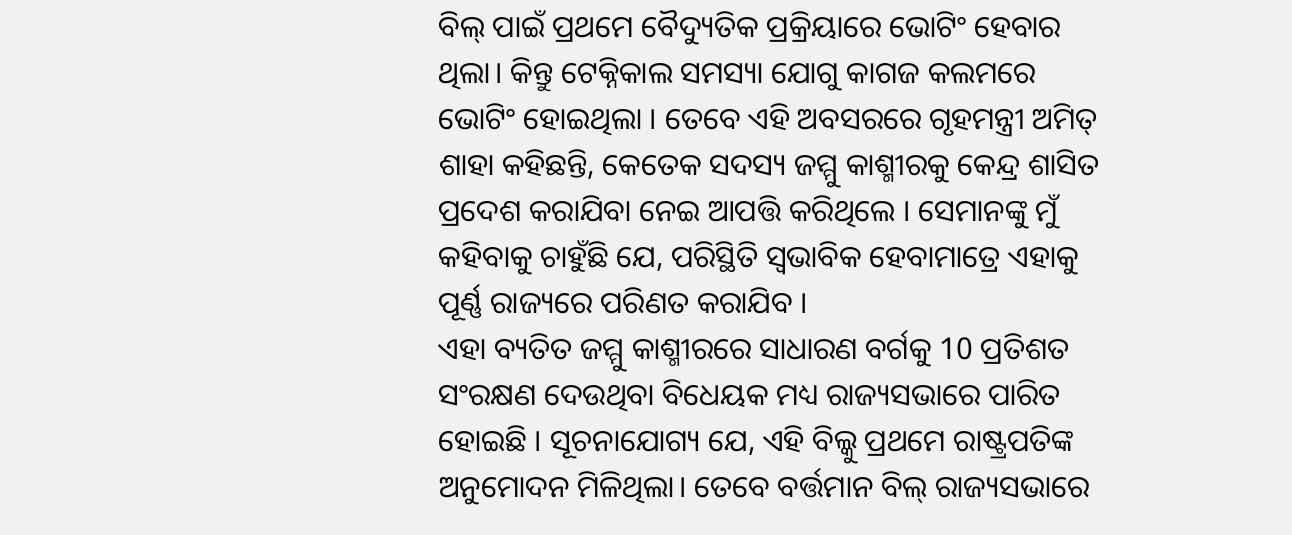ବିଲ୍ ପାଇଁ ପ୍ରଥମେ ବୈଦ୍ୟୁତିକ ପ୍ରକ୍ରିୟାରେ ଭୋଟିଂ ହେବାର ଥିଲା। କିନ୍ତୁ ଟେକ୍ନିକାଲ ସମସ୍ୟା ଯୋଗୁ କାଗଜ କଲମରେ ଭୋଟିଂ ହୋଇଥିଲା । ତେବେ ଏହି ଅବସରରେ ଗୃହମନ୍ତ୍ରୀ ଅମିତ୍ ଶାହା କହିଛନ୍ତି, କେତେକ ସଦସ୍ୟ ଜମ୍ମୁ କାଶ୍ମୀରକୁ କେନ୍ଦ୍ର ଶାସିତ ପ୍ରଦେଶ କରାଯିବା ନେଇ ଆପତ୍ତି କରିଥିଲେ । ସେମାନଙ୍କୁ ମୁଁ କହିବାକୁ ଚାହୁଁଛି ଯେ, ପରିସ୍ଥିତି ସ୍ବଭାବିକ ହେବାମାତ୍ରେ ଏହାକୁ ପୂର୍ଣ୍ଣ ରାଜ୍ୟରେ ପରିଣତ କରାଯିବ ।
ଏହା ବ୍ୟତିତ ଜମ୍ମୁ କାଶ୍ମୀରରେ ସାଧାରଣ ବର୍ଗକୁ 10 ପ୍ରତିଶତ ସଂରକ୍ଷଣ ଦେଉଥିବା ବିଧେୟକ ମଧ୍ୟ ରାଜ୍ୟସଭାରେ ପାରିତ ହୋଇଛି । ସୂଚନାଯୋଗ୍ୟ ଯେ, ଏହି ବିଲ୍କୁ ପ୍ରଥମେ ରାଷ୍ଟ୍ରପତିଙ୍କ ଅନୁମୋଦନ ମିଳିଥିଲା। ତେବେ ବର୍ତ୍ତମାନ ବିଲ୍ ରାଜ୍ୟସଭାରେ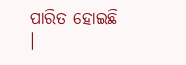ପାରିତ ହୋଇଛି ।